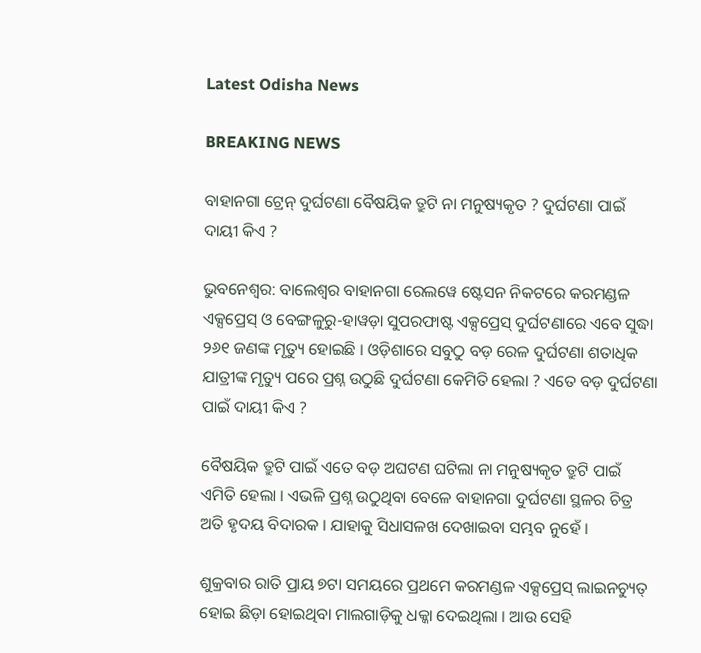Latest Odisha News

BREAKING NEWS

ବାହାନଗା ଟ୍ରେନ୍ ଦୁର୍ଘଟଣା ବୈଷୟିକ ତ୍ରୁଟି ନା ମନୁଷ୍ୟକୃତ ? ଦୁର୍ଘଟଣା ପାଇଁ ଦାୟୀ କିଏ ?

ଭୁବନେଶ୍ୱର: ବାଲେଶ୍ୱର ବାହାନଗା ରେଲୱେ ଷ୍ଟେସନ ନିକଟରେ କରମଣ୍ଡଳ ଏକ୍ସପ୍ରେସ୍ ଓ ବେଙ୍ଗଳୁରୁ-ହାୱଡ଼ା ସୁପରଫାଷ୍ଟ ଏକ୍ସପ୍ରେସ୍ ଦୁର୍ଘଟଣାରେ ଏବେ ସୁଦ୍ଧା ୨୬୧ ଜଣଙ୍କ ମୃତ୍ୟୁ ହୋଇଛି । ଓଡ଼ିଶାରେ ସବୁଠୁ ବଡ଼ ରେଳ ଦୁର୍ଘଟଣା ଶତାଧିକ ଯାତ୍ରୀଙ୍କ ମୃତ୍ୟୁ ପରେ ପ୍ରଶ୍ନ ଉଠୁଛି ଦୁର୍ଘଟଣା କେମିତି ହେଲା ? ଏତେ ବଡ଼ ଦୁର୍ଘଟଣା ପାଇଁ ଦାୟୀ କିଏ ?

ବୈଷୟିକ ତ୍ରୁଟି ପାଇଁ ଏତେ ବଡ଼ ଅଘଟଣ ଘଟିଲା ନା ମନୁଷ୍ୟକୃତ ତ୍ରୁଟି ପାଇଁ ଏମିତି ହେଲା । ଏଭଳି ପ୍ରଶ୍ନ ଉଠୁଥିବା ବେଳେ ବାହାନଗା ଦୁର୍ଘଟଣା ସ୍ଥଳର ଚିତ୍ର ଅତି ହୃଦୟ ବିଦାରକ । ଯାହାକୁ ସିଧାସଳଖ ଦେଖାଇବା ସମ୍ଭବ ନୁହେଁ ।

ଶୁକ୍ରବାର ରାତି ପ୍ରାୟ ୭ଟା ସମୟରେ ପ୍ରଥମେ କରମଣ୍ଡଳ ଏକ୍ସପ୍ରେସ୍ ଲାଇନଚ୍ୟୁତ୍ ହୋଇ ଛିଡ଼ା ହୋଇଥିବା ମାଲଗାଡ଼ିକୁ ଧକ୍କା ଦେଇଥିଲା । ଆଉ ସେହି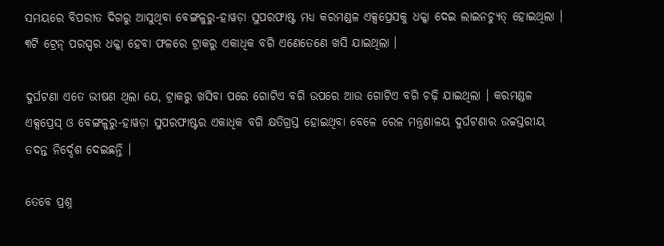ସମୟରେ ବିପରୀତ ଦିଗରୁ ଆସୁଥିବା ବେଙ୍ଗଳୁରୁ-ହାୱଡ଼ା ସୁପରଫାଷ୍ଟ ମଧ୍ଯ କରମଣ୍ଡଳ ଏକ୍ସପ୍ରେସକୁ ଧକ୍କା ଦେଇ ଲାଇନଚ୍ୟୁତ୍ ହୋଇଥିଲା । ୩ଟି ଟ୍ରେନ୍ ପରସ୍ପର ଧକ୍କା ହେବା ଫଳରେ ଟ୍ରାକରୁ ଏକାଧିକ ବଗି ଏଣେତେଣେ ଖସି ଯାଇଥିଲା ।

ଦୁର୍ଘଟଣା ଏତେ ଭୀଷଣ ଥିଲା ଯେ, ଟ୍ରାକରୁ ଖସିବା ପରେ ଗୋଟିଏ ବଗି ଉପରେ ଆଉ ଗୋଟିଏ ବଗି ଚଢ଼ି ଯାଇଥିଲା । କରମଣ୍ଡଳ ଏକ୍ସପ୍ରେସ୍ ଓ ବେଙ୍ଗଳୁରୁ-ହାୱଡ଼ା ସୁପରଫାଷ୍ଟର ଏକାଧିକ ବଗି କ୍ଷତିଗ୍ରସ୍ତ ହୋଇଥିବା ବେଳେ ରେଳ ମନ୍ତ୍ରଣାଳୟ ଦୁର୍ଘଟଣାର ଉଚ୍ଚସ୍ତରୀୟ ତଦନ୍ତ ନିର୍ଦ୍ଦେଶ ଦେଇଛନ୍ତି ।

ତେବେ ପ୍ରଶ୍ନ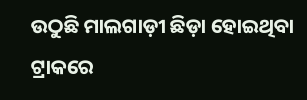ଉଠୁଛି ମାଲଗାଡ଼ୀ ଛିଡ଼ା ହୋଇଥିବା ଟ୍ରାକରେ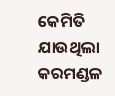କେମିତି ଯାଉଥିଲା କରମଣ୍ଡଳ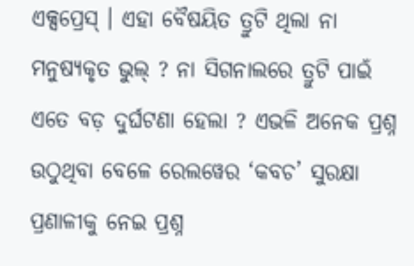ଏକ୍ସପ୍ରେସ୍ । ଏହା ବୈଷୟିତ ତ୍ରୁଟି ଥିଲା ନା ମନୁଷ୍ୟକୃତ ଭୁଲ୍ ? ନା ସିଗନାଲରେ ତ୍ରୁଟି ପାଇଁ ଏତେ ବଡ଼ ଦୁର୍ଘଟଣା ହେଲା ? ଏଭଳି ଅନେକ ପ୍ରଶ୍ନ ଉଠୁଥିବା ବେଳେ ରେଲୱେର ‘କବଚ’ ସୁରକ୍ଷା ପ୍ରଣାଳୀକୁ ନେଇ ପ୍ରଶ୍ନ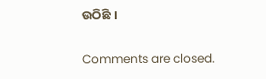ଉଠିଛି ।

Comments are closed.